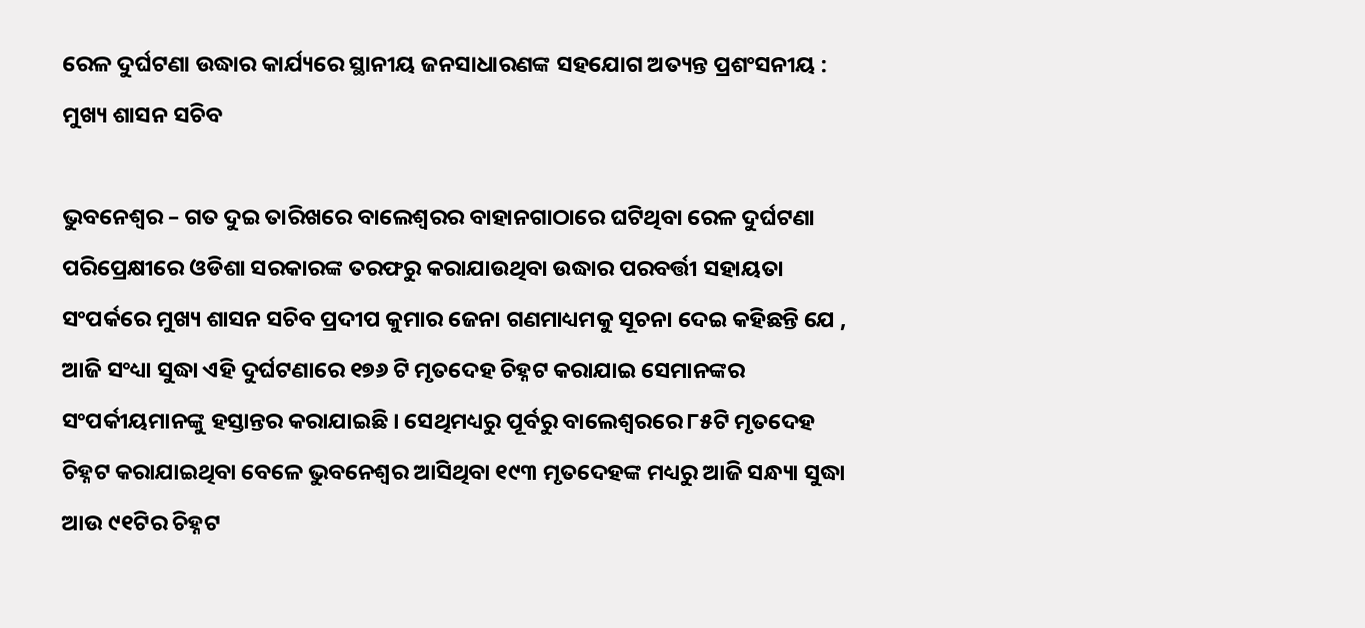ରେଳ ଦୁର୍ଘଟଣା ଉଦ୍ଧାର କାର୍ଯ୍ୟରେ ସ୍ଥାନୀୟ ଜନସାଧାରଣଙ୍କ ସହଯୋଗ ଅତ୍ୟନ୍ତ ପ୍ରଶଂସନୀୟ : ମୁଖ୍ୟ ଶାସନ ସଚିବ

ଭୁବନେଶ୍ବର – ଗତ ଦୁଇ ତାରିଖରେ ବାଲେଶ୍ବରର ବାହାନଗାଠାରେ ଘଟିଥିବା ରେଳ ଦୁର୍ଘଟଣା ପରିପ୍ରେକ୍ଷୀରେ ଓଡିଶା ସରକାରଙ୍କ ତରଫରୁ କରାଯାଉଥିବା ଉଦ୍ଧାର ପରବର୍ତ୍ତୀ ସହାୟତା ସଂପର୍କରେ ମୁଖ୍ୟ ଶାସନ ସଚିବ ପ୍ରଦୀପ କୁମାର ଜେନା ଗଣମାଧ୍ୟମକୁ ସୂଚନା ଦେଇ କହିଛନ୍ତି ଯେ , ଆଜି ସଂଧ୍ୟା ସୁଦ୍ଧା ଏହି ଦୁର୍ଘଟଣାରେ ୧୭୬ ଟି ମୃତଦେହ ଚିହ୍ନଟ କରାଯାଇ ସେମାନଙ୍କର ସଂପର୍କୀୟମାନଙ୍କୁ ହସ୍ତାନ୍ତର କରାଯାଇଛି । ସେଥିମଧ୍ୟରୁ ପୂର୍ବରୁ ବାଲେଶ୍ବରରେ ୮୫ଟି ମୃତଦେହ ଚିହ୍ନଟ କରାଯାଇଥିବା ବେଳେ ଭୁବନେଶ୍ବର ଆସିଥିବା ୧୯୩ ମୃତଦେହଙ୍କ ମଧ୍ୟରୁ ଆଜି ସନ୍ଧ୍ୟା ସୁଦ୍ଧା ଆଉ ୯୧ଟିର ଚିହ୍ନଟ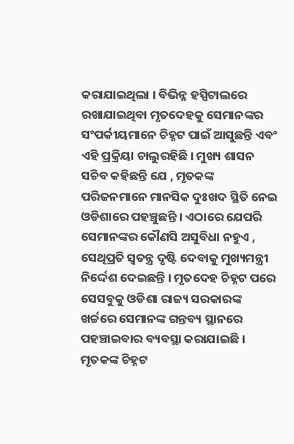କରାଯାଇଥିଲା । ବିଭିନ୍ନ ହସ୍ପିଟାଲରେ ରଖାଯାଇଥିବା ମୃତଦେହକୁ ସେମାନଙ୍କର ସଂପର୍କୀୟମାନେ ଚିହ୍ନଟ ପାଇଁ ଆସୁଛନ୍ତି ଏବଂ ଏହି ପ୍ରକ୍ରିୟା ଚାଲୁରହିଛି । ମୁଖ୍ୟ ଶାସନ ସଚିବ କହିଛନ୍ତି ଯେ , ମୃତକଙ୍କ ପରିଜନମାନେ ମାନସିକ ଦୁଃଖଦ ସ୍ଥିତି ନେଇ ଓଡିଶାରେ ପହଞ୍ଚୁଛନ୍ତି । ଏଠାରେ ଯେପରି ସେମାନଙ୍କର କୌଣସି ଅସୁବିଧା ନହୁଏ , ସେଥିପ୍ରତି ସ୍ବତନ୍ତ୍ର ଦୃଷ୍ଟି ଦେବାକୁ ମୁଖ୍ୟମନ୍ତ୍ରୀ ନିର୍ଦ୍ଦେଶ ଦେଇଛନ୍ତି । ମୃତଦେହ ଚିହ୍ନଟ ପରେ ସେସବୁକୁ ଓଡିଶା ରାଜ୍ୟ ସରକାରଙ୍କ ଖର୍ଚ୍ଚରେ ସେମାନଙ୍କ ଗନ୍ତବ୍ୟ ସ୍ଥାନରେ ପହଞ୍ଚାଇବାର ବ୍ୟବସ୍ଥା କରାଯାଇଛି । ମୃତକଙ୍କ ଚିହ୍ନଟ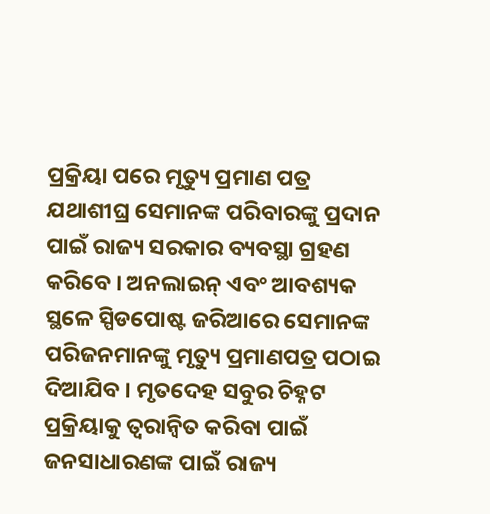ପ୍ରକ୍ରିୟା ପରେ ମୃତ୍ୟୁ ପ୍ରମାଣ ପତ୍ର ଯଥାଶୀଘ୍ର ସେମାନଙ୍କ ପରିବାରଙ୍କୁ ପ୍ରଦାନ ପାଇଁ ରାଜ୍ୟ ସରକାର ବ୍ୟବସ୍ଥା ଗ୍ରହଣ କରିବେ । ଅନଲାଇନ୍ ଏବଂ ଆବଶ୍ୟକ ସ୍ଥଳେ ସ୍ପିଡପୋଷ୍ଟ ଜରିଆରେ ସେମାନଙ୍କ ପରିଜନମାନଙ୍କୁ ମୃତ୍ୟୁ ପ୍ରମାଣପତ୍ର ପଠାଇ ଦିଆଯିବ । ମୃତଦେହ ସବୁର ଚିହ୍ନଟ ପ୍ରକ୍ରିୟାକୁ ତ୍ବରାନ୍ବିତ କରିବା ପାଇଁ ଜନସାଧାରଣଙ୍କ ପାଇଁ ରାଜ୍ୟ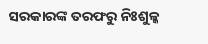ସରକାରଙ୍କ ତରଫରୁ ନିଃଶୁଳ୍କ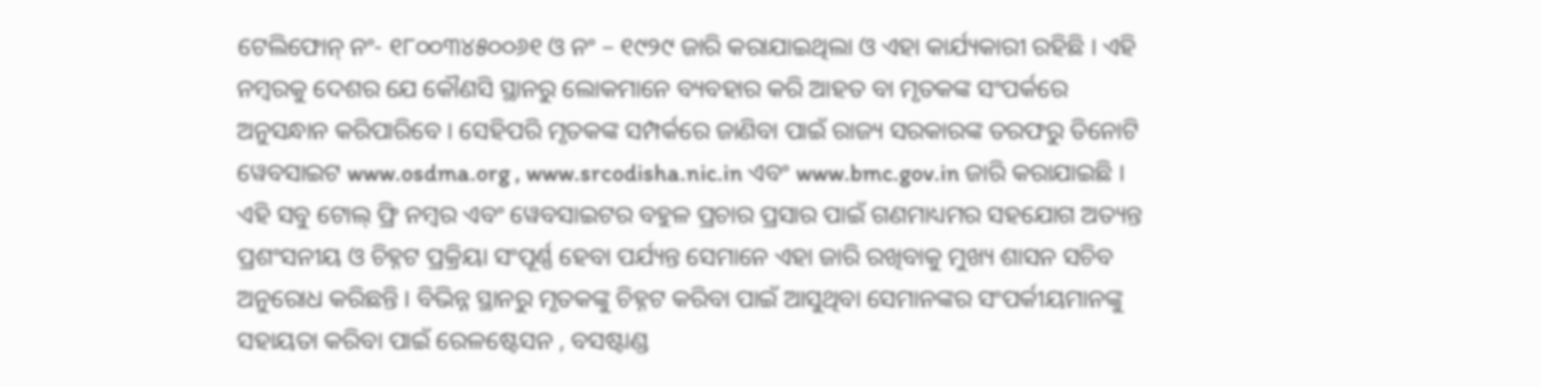ଟେଲିଫୋନ୍‌ ନଂ- ୧୮୦୦୩୪୫୦୦୬୧ ଓ ନଂ – ୧୯୨୯ ଜାରି କରାଯାଇଥିଲା ଓ ଏହା କାର୍ଯ୍ୟକାରୀ ରହିଛି । ଏହି ନମ୍ବରକୁ ଦେଶର ଯେ କୌଣସି ସ୍ଥାନରୁ ଲୋକମାନେ ବ୍ୟବହାର କରି ଆହତ ବା ମୃତକଙ୍କ ସଂପର୍କରେ ଅନୁସନ୍ଧାନ କରିପାରିବେ । ସେହିପରି ମୃତକଙ୍କ ସମ୍ପର୍କରେ ଜାଣିବା ପାଇଁ ରାଜ୍ୟ ସରକାରଙ୍କ ତରଫରୁ ତିନୋଟି ୱେବସାଇଟ www.osdma.org , www.srcodisha.nic.in ଏବଂ www.bmc.gov.in ଜାରି କରାଯାଇଛି । ଏହି ସବୁ ଟୋଲ୍ ଫ୍ରି ନମ୍ବର ଏବଂ ୱେବସାଇଟର ବହୁଳ ପ୍ରଚାର ପ୍ରସାର ପାଇଁ ଗଣମାଧ୍ୟମର ସହଯୋଗ ଅତ୍ୟନ୍ତ ପ୍ରଶଂସନୀୟ ଓ ଚିହ୍ନଟ ପ୍ରକ୍ରିୟା ସଂପୂର୍ଣ୍ଣ ହେବା ପର୍ଯ୍ୟନ୍ତ ସେମାନେ ଏହା ଜାରି ରଖିବାକୁ ମୁଖ୍ୟ ଶାସନ ସଚିବ ଅନୁରୋଧ କରିଛନ୍ତି । ବିଭିନ୍ନ ସ୍ଥାନରୁ ମୃତକଙ୍କୁ ଚିହ୍ନଟ କରିବା ପାଇଁ ଆସୁଥିବା ସେମାନଙ୍କର ସଂପର୍କୀୟମାନଙ୍କୁ ସହାୟତା କରିବା ପାଇଁ ରେଳଷ୍ଟେସନ , ବସଷ୍ଟାଣ୍ଡ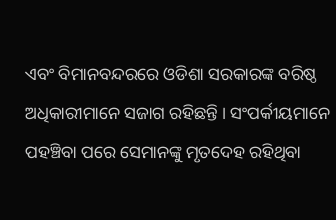ଏବଂ ବିମାନବନ୍ଦରରେ ଓଡିଶା ସରକାରଙ୍କ ବରିଷ୍ଠ ଅଧିକାରୀମାନେ ସଜାଗ ରହିଛନ୍ତି । ସଂପର୍କୀୟମାନେ ପହଞ୍ଚିବା ପରେ ସେମାନଙ୍କୁ ମୃତଦେହ ରହିଥିବା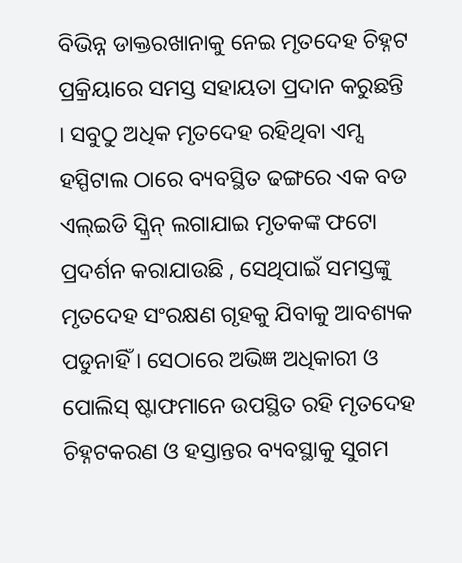ବିଭିନ୍ନ ଡାକ୍ତରଖାନାକୁ ନେଇ ମୃତଦେହ ଚିହ୍ନଟ ପ୍ରକ୍ରିୟାରେ ସମସ୍ତ ସହାୟତା ପ୍ରଦାନ କରୁଛନ୍ତି । ସବୁଠୁ ଅଧିକ ମୃତଦେହ ରହିଥିବା ଏମ୍ସ ହସ୍ପିଟାଲ ଠାରେ ବ୍ୟବସ୍ଥିତ ଢଙ୍ଗରେ ଏକ ବଡ ଏଲ୍‌ଇଡି ସ୍କ୍ରିନ୍ ଲଗାଯାଇ ମୃତକଙ୍କ ଫଟୋ ପ୍ରଦର୍ଶନ କରାଯାଉଛି , ସେଥିପାଇଁ ସମସ୍ତଙ୍କୁ ମୃତଦେହ ସଂରକ୍ଷଣ ଗୃହକୁ ଯିବାକୁ ଆବଶ୍ୟକ ପଡୁନାହିଁ । ସେଠାରେ ଅଭିଜ୍ଞ ଅଧିକାରୀ ଓ ପୋଲିସ୍ ଷ୍ଟାଫମାନେ ଉପସ୍ଥିତ ରହି ମୃତଦେହ ଚିହ୍ନଟକରଣ ଓ ହସ୍ତାନ୍ତର ବ୍ୟବସ୍ଥାକୁ ସୁଗମ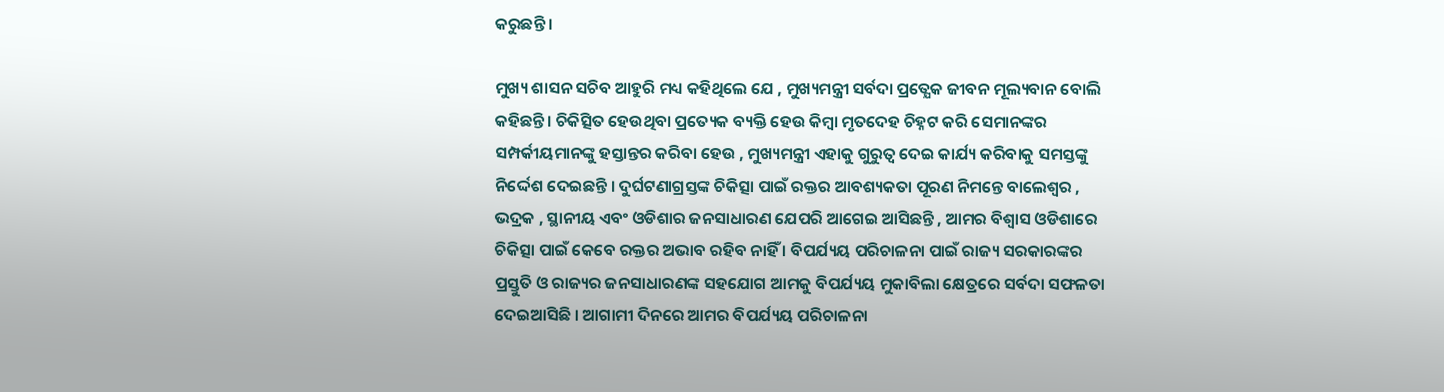କରୁଛନ୍ତି ।

ମୁଖ୍ୟ ଶାସନ ସଚିବ ଆହୁରି ମଧ୍ୟ କହିଥିଲେ ଯେ , ମୁଖ୍ୟମନ୍ତ୍ରୀ ସର୍ବଦା ପ୍ରତ୍ଯେକ ଜୀବନ ମୂଲ୍ୟବାନ ବୋଲି କହିଛନ୍ତି । ଚିକିତ୍ସିତ ହେଉଥିବା ପ୍ରତ୍ୟେକ ବ୍ୟକ୍ତି ହେଉ କିମ୍ବା ମୃତଦେହ ଚିହ୍ନଟ କରି ସେମାନଙ୍କର ସମ୍ପର୍କୀୟମାନଙ୍କୁ ହସ୍ତାନ୍ତର କରିବା ହେଉ , ମୁଖ୍ୟମନ୍ତ୍ରୀ ଏହାକୁ ଗୁରୁତ୍ଵ ଦେଇ କାର୍ଯ୍ୟ କରିବାକୁ ସମସ୍ତଙ୍କୁ ନିର୍ଦ୍ଦେଶ ଦେଇଛନ୍ତି । ଦୁର୍ଘଟଣାଗ୍ରସ୍ତଙ୍କ ଚିକିତ୍ସା ପାଇଁ ରକ୍ତର ଆବଶ୍ୟକତା ପୂରଣ ନିମନ୍ତେ ବାଲେଶ୍ବର , ଭଦ୍ରକ , ସ୍ଥାନୀୟ ଏବଂ ଓଡିଶାର ଜନସାଧାରଣ ଯେପରି ଆଗେଇ ଆସିଛନ୍ତି , ଆମର ବିଶ୍ବାସ ଓଡିଶାରେ ଚିକିତ୍ସା ପାଇଁ କେବେ ରକ୍ତର ଅଭାବ ରହିବ ନାହିଁ । ବିପର୍ଯ୍ୟୟ ପରିଚାଳନା ପାଇଁ ରାଜ୍ୟ ସରକାରଙ୍କର ପ୍ରସ୍ତୁତି ଓ ରାଜ୍ୟର ଜନସାଧାରଣଙ୍କ ସହଯୋଗ ଆମକୁ ବିପର୍ଯ୍ୟୟ ମୁକାବିଲା କ୍ଷେତ୍ରରେ ସର୍ବଦା ସଫଳତା ଦେଇଆସିଛି । ଆଗାମୀ ଦିନରେ ଆମର ବିପର୍ଯ୍ୟୟ ପରିଚାଳନା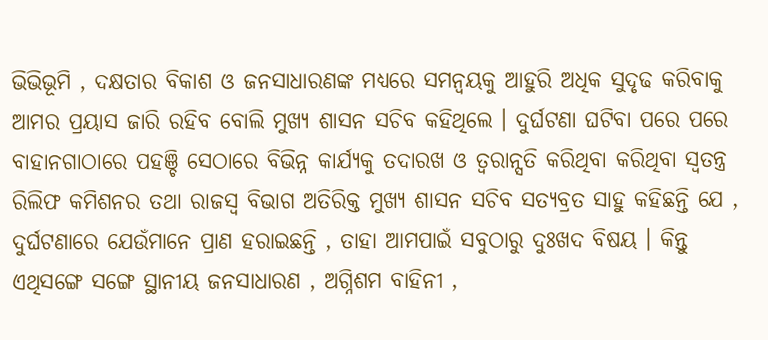ଭିଭିଭୂମି , ଦକ୍ଷତାର ବିକାଶ ଓ ଜନସାଧାରଣଙ୍କ ମଧ୍ୟରେ ସମନ୍ଵୟକୁ ଆହୁରି ଅଧିକ ସୁଦୃଢ କରିବାକୁ ଆମର ପ୍ରୟାସ ଜାରି ରହିବ ବୋଲି ମୁଖ୍ୟ ଶାସନ ସଚିବ କହିଥିଲେ । ଦୁର୍ଘଟଣା ଘଟିବା ପରେ ପରେ ବାହାନଗାଠାରେ ପହଞ୍ଚି ସେଠାରେ ବିଭିନ୍ନ କାର୍ଯ୍ୟକୁ ତଦାରଖ ଓ ତ୍ବରାନ୍ସତି କରିଥିବା କରିଥିବା ସ୍ବତନ୍ତ୍ର ରିଲିଫ କମିଶନର ତଥା ରାଜସ୍ବ ବିଭାଗ ଅତିରିକ୍ତ ମୁଖ୍ୟ ଶାସନ ସଚିବ ସତ୍ୟବ୍ରତ ସାହୁ କହିଛନ୍ତି ଯେ , ଦୁର୍ଘଟଣାରେ ଯେଉଁମାନେ ପ୍ରାଣ ହରାଇଛନ୍ତି , ତାହା ଆମପାଇଁ ସବୁଠାରୁ ଦୁଃଖଦ ବିଷୟ । କିନ୍ତୁ ଏଥିସଙ୍ଗେ ସଙ୍ଗେ ସ୍ଥାନୀୟ ଜନସାଧାରଣ , ଅଗ୍ନିଶମ ବାହିନୀ ,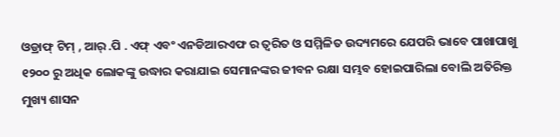ଓଡ୍ରାଫ୍ ଟିମ୍ , ଆର୍ .ପି . ଏଫ୍ ଏବଂ ଏନଡିଆରଏଫ ର ତ୍ବରିତ ଓ ସମ୍ମିଳିତ ଉଦ୍ୟମରେ ଯେପରି ଭାବେ ପାଖାପାଖୁ ୧୨୦୦ ରୁ ଅଧିକ ଲୋକଙ୍କୁ ଉଦ୍ଧାର କରାଯାଇ ସେମାନଙ୍କର ଜୀବନ ରକ୍ଷା ସମ୍ଭବ ହୋଇପାରିଲା ବୋଲି ଅତିରିକ୍ତ ମୁଖ୍ୟ ଶାସନ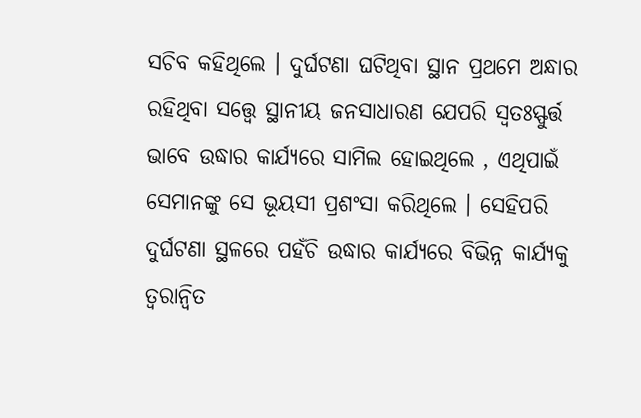ସଚିବ କହିଥିଲେ । ଦୁର୍ଘଟଣା ଘଟିଥିବା ସ୍ଥାନ ପ୍ରଥମେ ଅନ୍ଧାର ରହିଥିବା ସତ୍ତ୍ବେ ସ୍ଥାନୀୟ ଜନସାଧାରଣ ଯେପରି ସ୍ବତଃସ୍ଫୁର୍ତ୍ତ ଭାବେ ଉଦ୍ଧାର କାର୍ଯ୍ୟରେ ସାମିଲ ହୋଇଥିଲେ , ଏଥିପାଇଁ ସେମାନଙ୍କୁ ସେ ଭୂୟସୀ ପ୍ରଶଂସା କରିଥିଲେ । ସେହିପରି ଦୁର୍ଘଟଣା ସ୍ଥଳରେ ପହଁଚି ଉଦ୍ଧାର କାର୍ଯ୍ୟରେ ବିଭିନ୍ନ କାର୍ଯ୍ୟକୁ ତ୍ବରାନ୍ବିତ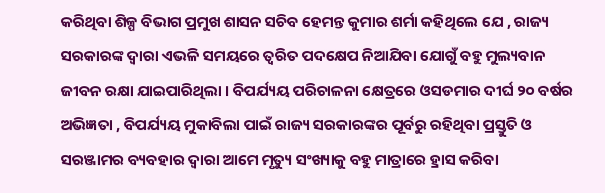କରିଥିବା ଶିଳ୍ପ ବିଭାଗ ପ୍ରମୁଖ ଶାସନ ସଚିବ ହେମନ୍ତ କୁମାର ଶର୍ମା କହିଥିଲେ ଯେ , ରାଜ୍ୟ ସରକାରଙ୍କ ଦ୍ବାରା ଏଭଳି ସମୟରେ ତ୍ୱରିତ ପଦକ୍ଷେପ ନିଆଯିବା ଯୋଗୁଁ ବହୁ ମୁଲ୍ୟବାନ ଜୀବନ ରକ୍ଷା ଯାଇପାରିଥିଲା । ବିପର୍ଯ୍ୟୟ ପରିଚାଳନା କ୍ଷେତ୍ରରେ ଓସଡମାର ଦୀର୍ଘ ୨୦ ବର୍ଷର ଅଭିଜ୍ଞତା , ବିପର୍ଯ୍ୟୟ ମୁକାବିଲା ପାଇଁ ରାଜ୍ୟ ସରକାରଙ୍କର ପୂର୍ବରୁ ରହିଥିବା ପ୍ରସ୍ତୁତି ଓ ସରଞ୍ଜାମର ବ୍ୟବହାର ଦ୍ବାରା ଆମେ ମୃତ୍ୟୁ ସଂଖ୍ୟାକୁ ବହୁ ମାତ୍ରାରେ ହ୍ରାସ କରିବା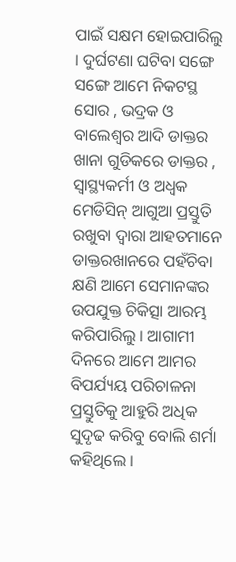ପାଇଁ ସକ୍ଷମ ହୋଇପାରିଲୁ । ଦୁର୍ଘଟଣା ଘଟିବା ସଙ୍ଗେ ସଙ୍ଗେ ଆମେ ନିକଟସ୍ଥ ସୋର , ଭଦ୍ରକ ଓ ବାଲେଶ୍ବର ଆଦି ଡାକ୍ତର ଖାନା ଗୁଡିକରେ ଡାକ୍ତର , ସ୍ବାସ୍ଥ୍ୟକର୍ମୀ ଓ ଅଧ୍ଵକ ମେଡିସିନ୍ ଆଗୁଆ ପ୍ରସ୍ତୁତି ରଖୁବା ଦ୍ବାରା ଆହତମାନେ ଡାକ୍ତରଖାନରେ ପହଁଚିବା କ୍ଷଣି ଆମେ ସେମାନଙ୍କର ଉପଯୁକ୍ତ ଚିକିତ୍ସା ଆରମ୍ଭ କରିପାରିଲୁ । ଆଗାମୀ ଦିନରେ ଆମେ ଆମର ବିପର୍ଯ୍ୟୟ ପରିଚାଳନା ପ୍ରସ୍ତୁତିକୁ ଆହୁରି ଅଧିକ ସୁଦୃଢ କରିବୁ ବୋଲି ଶର୍ମା କହିଥିଲେ ।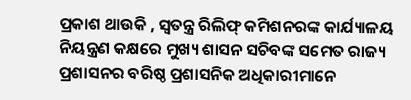ପ୍ରକାଶ ଥାଉକି , ସ୍ଵତନ୍ତ୍ର ରିଲିଫ୍‌ କମିଶନରଙ୍କ କାର୍ଯ୍ୟାଳୟ ନିୟନ୍ତ୍ରଣ କକ୍ଷରେ ମୁଖ୍ୟ ଶାସନ ସଚିବଙ୍କ ସମେତ ରାଜ୍ୟ ପ୍ରଶାସନର ବରିଷ୍ଠ ପ୍ରଶାସନିକ ଅଧିକାରୀମାନେ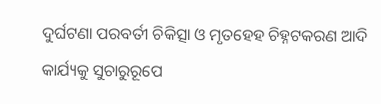ଦୁର୍ଘଟଣା ପରବର୍ତୀ ଚିକିତ୍ସା ଓ ମୃତହେହ ଚିହ୍ନଟକରଣ ଆଦି କାର୍ଯ୍ୟକୁ ସୁଚାରୁରୂପେ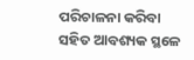ପରିଚାଳନା କରିବା ସହିତ ଆବଶ୍ୟକ ସ୍ଥଳେ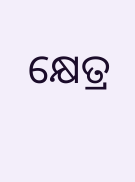କ୍ଷେତ୍ର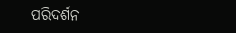ପରିଦର୍ଶନ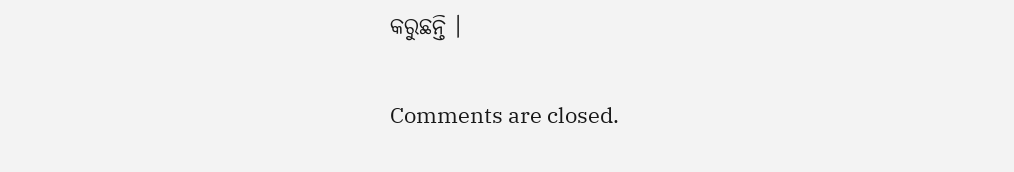କରୁଛନ୍ତି ।

Comments are closed.